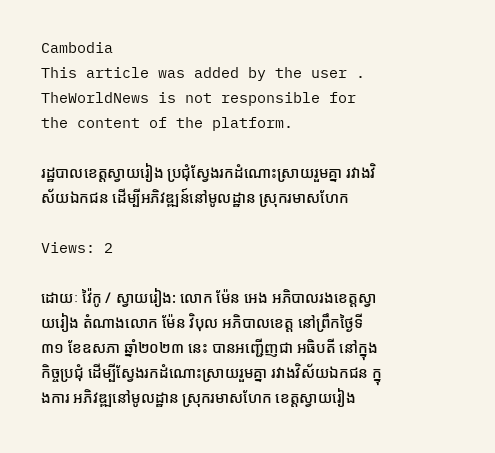Cambodia
This article was added by the user . TheWorldNews is not responsible for the content of the platform.

រដ្ឋបាលខេត្តស្វាយរៀង ប្រជុំស្វែងរកដំណោះស្រាយរួមគ្នា រវាងវិស័យឯកជន ដើម្បីអភិវឌ្ឍន៍នៅមូលដ្ឋាន ស្រុករមាសហែក

Views: 2

ដោយៈ វ៉ៃកូ / ស្វាយរៀង: លោក ម៉ែន អេង អភិបាលរងខេត្តស្វាយរៀង តំណាងលោក ម៉ែន វិបុល អភិបាលខេត្ត នៅព្រឹកថ្ងៃទី៣១ ខែឧសភា ឆ្នាំ២០២៣ នេះ បានអញ្ជើញជា អធិបតី នៅក្នុងកិច្ចប្រជុំ ដើម្បីស្វែងរកដំណោះស្រាយរួមគ្នា រវាងវិស័យឯកជន ក្នុងការ អភិវឌ្ឍនៅមូលដ្ឋាន ស្រុករមាសហែក ខេត្តស្វាយរៀង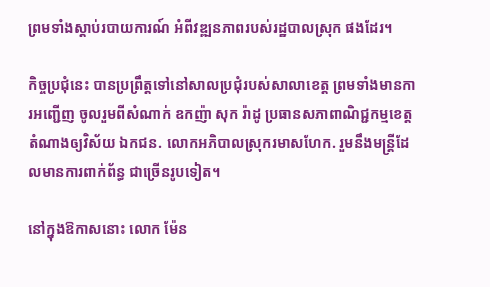ព្រមទាំងស្តាប់របាយការណ៍ អំពីវឌ្ឍនភាពរបស់រដ្ឋបាលស្រុក ផងដែរ។

កិច្ចប្រជុំនេះ បានប្រព្រឹត្តទៅនៅសាលប្រជុំរបស់សាលាខេត្ត ព្រមទាំងមានការអញ្ជើញ ចូលរួមពីសំណាក់ ឧកញ៉ា សុក រ៉ាដូ ប្រធានសភាពាណិជ្ជកម្មខេត្ត តំណាងឲ្យវិស័យ ឯកជន. លោកអភិបាលស្រុករមាសហែក. រួមនឹងមន្ត្រីដែលមានការពាក់ព័ន្ធ ជាច្រើនរូបទៀត។

នៅក្នុងឱកាសនោះ លោក ម៉ែន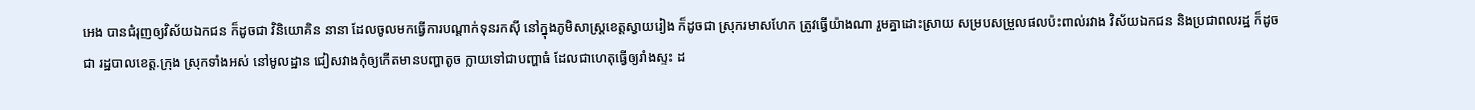អេង បានជំរុញឲ្យវិស័យឯកជន ក៏ដូចជា វិនិយោគិន នានា ដែលចូលមកធ្វើការបណ្តាក់ទុនរកស៊ី នៅក្នុងភូមិសាស្ត្រខេត្តស្វាយរៀង ក៏ដូចជា ស្រុករមាសហែក ត្រូវធ្វើយ៉ាងណា រួមគ្នាដោះស្រាយ សម្របសម្រួលផលប៉ះពាល់រវាង វិស័យឯកជន និងប្រជាពលរដ្ឋ ក៏ដូចជា រដ្ឋបាលខេត្ត.ក្រុង ស្រុកទាំងអស់ នៅមូលដ្ឋាន ជៀសវាងកុំឲ្យកើតមានបញ្ហាតូច ក្លាយទៅជាបញ្ហាធំ ដែលជាហេតុធ្វើឲ្យរាំងស្ទះ ដ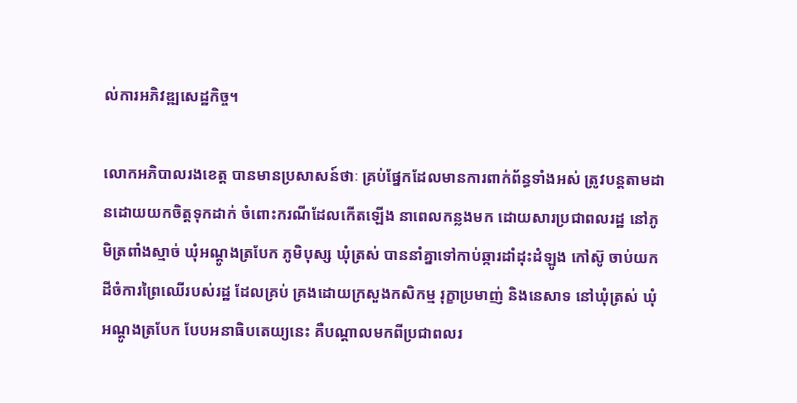ល់ការអភិវឌ្ឍសេដ្ឋកិច្ច។

លោកអភិបាលរងខេត្ត បានមានប្រសាសន៍ថាៈ គ្រប់ផ្នែកដែលមានការពាក់ព័ន្ធទាំងអស់ ត្រូវបន្តតាមដានដោយយកចិត្តទុកដាក់ ចំពោះករណីដែលកើតឡើង នាពេលកន្លងមក ដោយសារប្រជាពលរដ្ឋ នៅភូមិត្រពាំងស្មាច់ ឃុំអណ្ដូងត្របែក ភូមិបុស្ស ឃុំត្រស់ បាននាំគ្នាទៅកាប់ឆ្ការដាំដុះដំឡូង កៅស៊ូ ចាប់យកដីចំការព្រៃឈើរបស់រដ្ឋ ដែលគ្រប់ គ្រងដោយក្រសួងកសិកម្ម រុក្ខាប្រមាញ់ និងនេសាទ នៅឃុំត្រស់ ឃុំអណ្ដូងត្របែក បែបអនាធិបតេយ្យនេះ គឺបណ្តាលមកពីប្រជាពលរ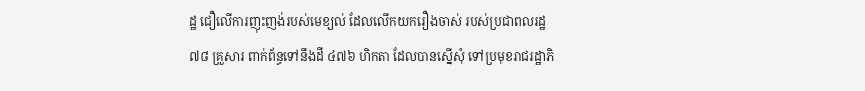ដ្ឋ ជឿលើការញុះញង់របស់មេខ្យល់ ដែលលើកយករឿងចាស់ របស់ប្រជាពលរដ្ឋ ៧៨ គ្រួសារ ពាក់ព័ន្ធទៅនឹងដី ៤៧៦ ហិកតា ដែលបានស្នើសុំ ទៅប្រមុខរាជរដ្ឋាភិ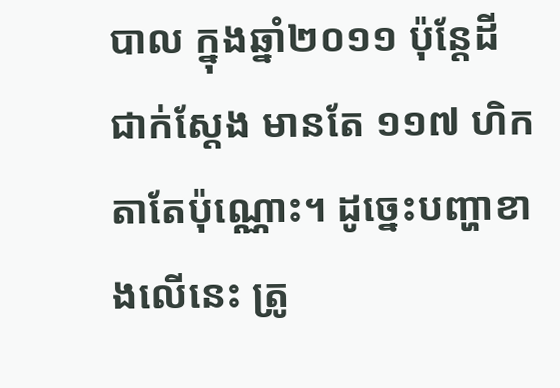បាល ក្នុងឆ្នាំ២០១១ ប៉ុន្តែដីជាក់ស្ដែង មានតែ ១១៧ ហិកតាតែប៉ុណ្ណោះ។ ដូច្នេះបញ្ហាខាងលើនេះ ត្រូ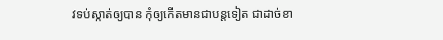វទប់ស្កាត់ឲ្យបាន កុំឲ្យកើតមានជាបន្តទៀត ជាដាច់ខា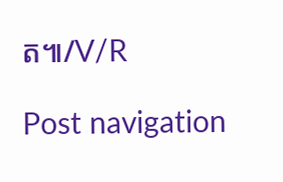ត៕/V/R

Post navigation